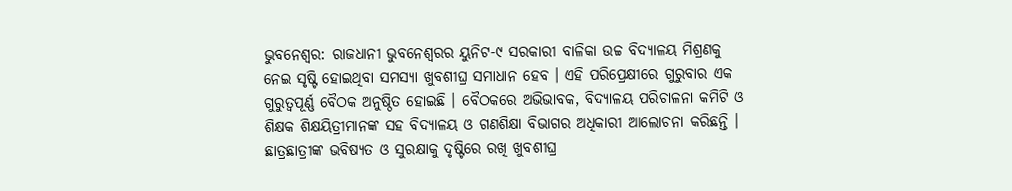ଭୁବନେଶ୍ବର: ରାଜଧାନୀ ଭୁବନେଶ୍ବରର ୟୁନିଟ-୯ ସରକାରୀ ବାଳିକା ଉଚ୍ଚ ବିଦ୍ୟାଳୟ ମିଶ୍ରଣକୁ ନେଇ ସୃଷ୍ଟି ହୋଇଥିବା ସମସ୍ୟା ଖୁବଶୀଘ୍ର ସମାଧାନ ହେବ । ଏହି ପରିପ୍ରେକ୍ଷୀରେ ଗୁରୁବାର ଏକ ଗୁରୁତ୍ବପୂର୍ଣ୍ଣ ବୈଠକ ଅନୁଷ୍ଠିତ ହୋଇଛି । ବୈଠକରେ ଅଭିଭାବକ, ବିଦ୍ୟାଳୟ ପରିଚାଳନା କମିଟି ଓ ଶିକ୍ଷକ ଶିକ୍ଷୟିତ୍ରୀମାନଙ୍କ ସହ ବିଦ୍ୟାଳୟ ଓ ଗଣଶିକ୍ଷା ବିଭାଗର ଅଧିକାରୀ ଆଲୋଚନା କରିଛନ୍ତି । ଛାତ୍ରଛାତ୍ରୀଙ୍କ ଭବିଷ୍ୟତ ଓ ସୁରକ୍ଷାକୁ ଦୃଷ୍ଟିରେ ରଖି ଖୁବଶୀଘ୍ର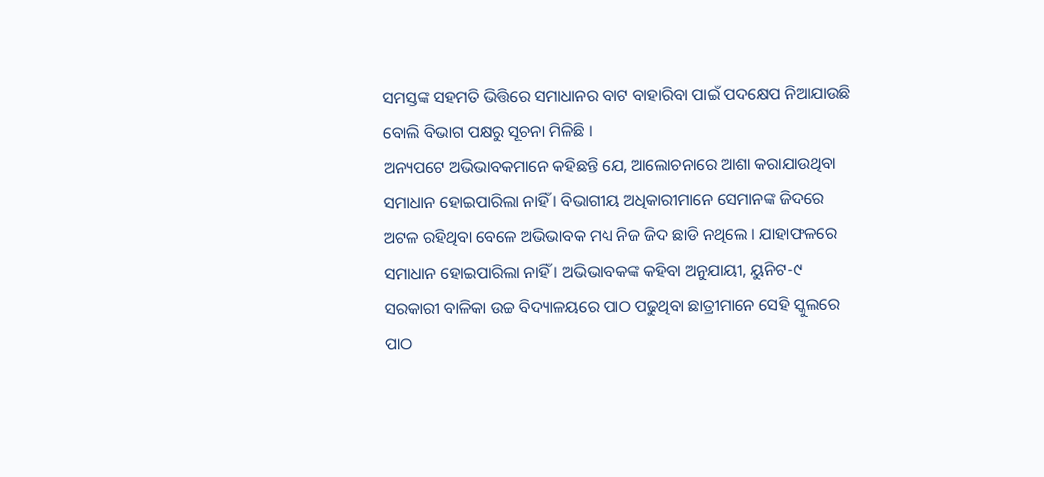ସମସ୍ତଙ୍କ ସହମତି ଭିତ୍ତିରେ ସମାଧାନର ବାଟ ବାହାରିବା ପାଇଁ ପଦକ୍ଷେପ ନିଆଯାଉଛି ବୋଲି ବିଭାଗ ପକ୍ଷରୁ ସୂଚନା ମିଳିଛି ।
ଅନ୍ୟପଟେ ଅଭିଭାବକମାନେ କହିଛନ୍ତି ଯେ, ଆଲୋଚନାରେ ଆଶା କରାଯାଉଥିବା ସମାଧାନ ହୋଇପାରିଲା ନାହିଁ । ବିଭାଗୀୟ ଅଧିକାରୀମାନେ ସେମାନଙ୍କ ଜିଦରେ ଅଟଳ ରହିଥିବା ବେଳେ ଅଭିଭାବକ ମଧ୍ୟ ନିଜ ଜିଦ ଛାଡି ନଥିଲେ । ଯାହାଫଳରେ ସମାଧାନ ହୋଇପାରିଲା ନାହିଁ । ଅଭିଭାବକଙ୍କ କହିବା ଅନୁଯାୟୀ, ୟୁନିଟ-୯ ସରକାରୀ ବାଳିକା ଉଚ୍ଚ ବିଦ୍ୟାଳୟରେ ପାଠ ପଢୁଥିବା ଛାତ୍ରୀମାନେ ସେହି ସ୍କୁଲରେ ପାଠ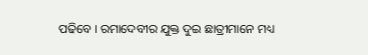ପଢିବେ । ରମାଦେବୀର ଯୁକ୍ତ ଦୁଇ ଛାତ୍ରୀମାନେ ମଧ୍ୟ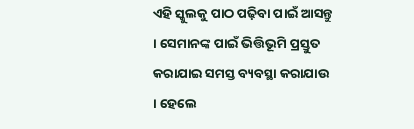ଏହି ସ୍କୁଲକୁ ପାଠ ପଢ଼ିବା ପାଇଁ ଆସନ୍ତୁ । ସେମାନଙ୍କ ପାଇଁ ଭିତ୍ତିଭୂମି ପ୍ରସ୍ତୁତ କରାଯାଇ ସମସ୍ତ ବ୍ୟବସ୍ଥା କରାଯାଉ । ହେଲେ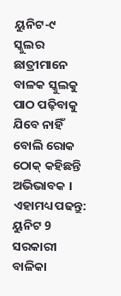ୟୁନିଟ-୯ ସ୍କୁଲର ଛାତ୍ରୀମାନେ ବାଳକ ସ୍କୁଲକୁ ପାଠ ପଢ଼ିବାକୁ ଯିବେ ନାହିଁ ବୋଲି ରୋକ ଠୋକ୍ କହିଛନ୍ତି ଅଭିଭାବକ ।
ଏହାମଧ୍ୟ ପଢନ୍ତୁ: ୟୁନିଟ 9 ସରକାରୀ ବାଳିକା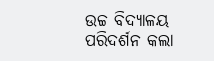ଉଚ୍ଚ ବିଦ୍ୟାଳୟ ପରିଦର୍ଶନ କଲା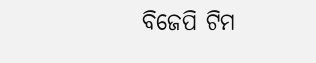ବିଜେପି ଟିମ